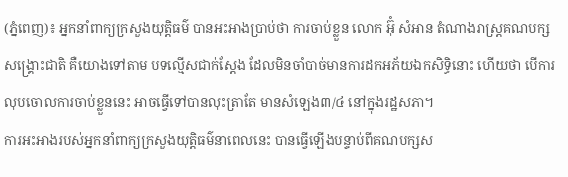(ភ្នំពេញ)៖ អ្នកនាំពាក្យក្រសួងយុត្តិធម៌ បានអះអាងប្រាប់ថា ការចាប់ខ្លួន លោក អ៊ុំ សំអាន តំណាងរាស្រ្តគណបក្សសង្រ្គោះជាតិ គឺយោងទៅតាម បទល្មើសជាក់ស្តែង ដែលមិនចាំបាច់មានការដកអភ័យឯកសិទ្ធិនោះ ហើយថា បើការលុបចោលការចាប់ខ្លួននេះ អាចធ្វើទៅបានលុះត្រាតែ មានសំឡេង៣/៤ នៅក្នុងរដ្ឋសភា។
ការអះអាងរបស់អ្នកនាំពាក្យក្រសួងយុត្តិធម៌នាពេលនេះ បានធ្វើឡើងបន្ទាប់ពីគណបក្សស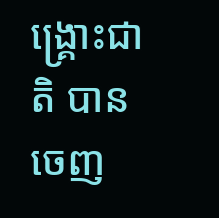ង្រ្គោះជាតិ បានចេញ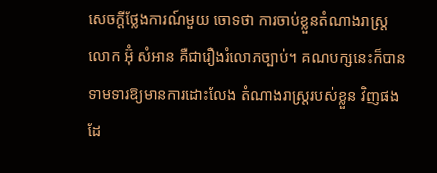សេចក្តីថ្លែងការណ៍មួយ ចោទថា ការចាប់ខ្លួនតំណាងរាស្រ្ត លោក អ៊ុំ សំអាន គឺជារឿងរំលោភច្បាប់។ គណបក្សនេះក៏បានទាមទារឱ្យមានការដោះលែង តំណាងរាស្រ្តរបស់ខ្លួន វិញផងដែ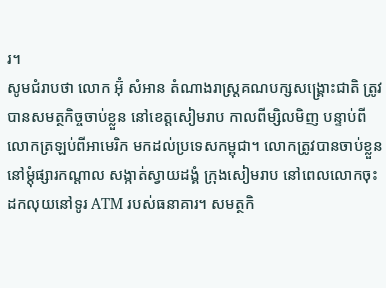រ។
សូមជំរាបថា លោក អ៊ុំ សំអាន តំណាងរាស្រ្តគណបក្សសង្រ្គោះជាតិ ត្រូវបានសមត្ថកិច្ចចាប់ខ្លួន នៅខេត្តសៀមរាប កាលពីម្សិលមិញ បន្ទាប់ពីលោកត្រឡប់ពីអាមេរិក មកដល់ប្រទេសកម្ពុជា។ លោកត្រូវបានចាប់ខ្លួននៅម្តុំផ្សារកណ្តាល សង្កាត់ស្វាយដង្គំ ក្រុងសៀមរាប នៅពេលលោកចុះដកលុយនៅទូរ ATM របស់ធនាគារ។ សមត្ថកិ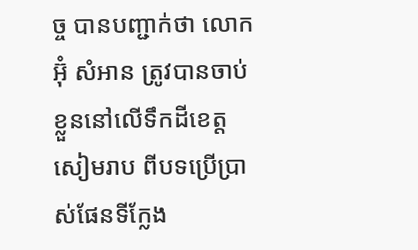ច្ច បានបញ្ជាក់ថា លោក អ៊ុំ សំអាន ត្រូវបានចាប់ខ្លួននៅលើទឹកដីខេត្តសៀមរាប ពីបទប្រើប្រាស់ផែនទីក្លែង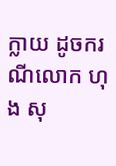ក្លាយ ដូចករណីលោក ហុង សុ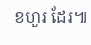ខហួរ ដែរ៕